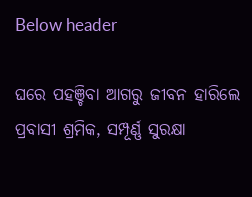Below header

ଘରେ ପହଞ୍ଚିବା ଆଗରୁ ଜୀବନ ହାରିଲେ ପ୍ରବାସୀ ଶ୍ରମିକ, ସମ୍ପୂର୍ଣ୍ଣ ସୁରକ୍ଷା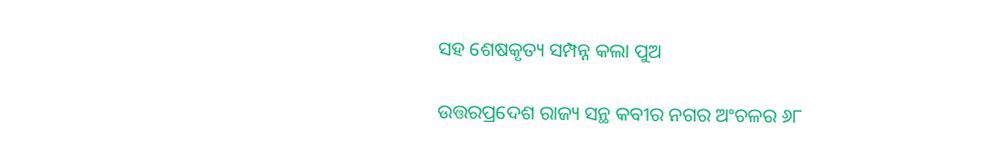ସହ ଶେଷକୃତ୍ୟ ସମ୍ପନ୍ନ କଲା ପୁଅ

ଉତ୍ତରପ୍ରଦେଶ ରାଜ୍ୟ ସନ୍ଥ କବୀର ନଗର ଅଂଚଳର ୬୮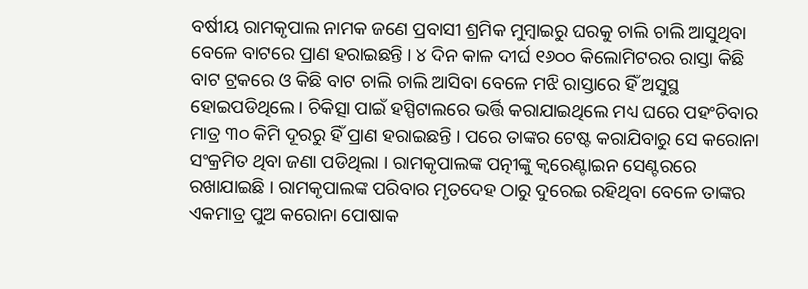ବର୍ଷୀୟ ରାମକୃପାଲ ନାମକ ଜଣେ ପ୍ରବାସୀ ଶ୍ରମିକ ମୁମ୍ବାଇରୁ ଘରକୁ ଚାଲି ଚାଲି ଆସୁଥିବା ବେଳେ ବାଟରେ ପ୍ରାଣ ହରାଇଛନ୍ତି । ୪ ଦିନ କାଳ ଦୀର୍ଘ ୧୬୦୦ କିଲୋମିଟରର ରାସ୍ତା କିଛି ବାଟ ଟ୍ରକରେ ଓ କିଛି ବାଟ ଚାଲି ଚାଲି ଆସିବା ବେଳେ ମଝି ରାସ୍ତାରେ ହିଁ ଅସୁସ୍ଥ ହୋଇପଡିଥିଲେ । ଚିକିତ୍ସା ପାଇଁ ହସ୍ପିଟାଲରେ ଭର୍ତ୍ତି କରାଯାଇଥିଲେ ମଧ୍ୟ ଘରେ ପହଂଚିବାର ମାତ୍ର ୩୦ କିମି ଦୂରରୁ ହିଁ ପ୍ରାଣ ହରାଇଛନ୍ତି । ପରେ ତାଙ୍କର ଟେଷ୍ଟ କରାଯିବାରୁ ସେ କରୋନା ସଂକ୍ରମିତ ଥିବା ଜଣା ପଡିଥିଲା । ରାମକୃପାଲଙ୍କ ପତ୍ନୀଙ୍କୁ କ୍ଵରେଣ୍ଟାଇନ ସେଣ୍ଟରରେ ରଖାଯାଇଛି । ରାମକୃପାଲଙ୍କ ପରିବାର ମୃତଦେହ ଠାରୁ ଦୁରେଇ ରହିଥିବା ବେଳେ ତାଙ୍କର ଏକମାତ୍ର ପୁଅ କରୋନା ପୋଷାକ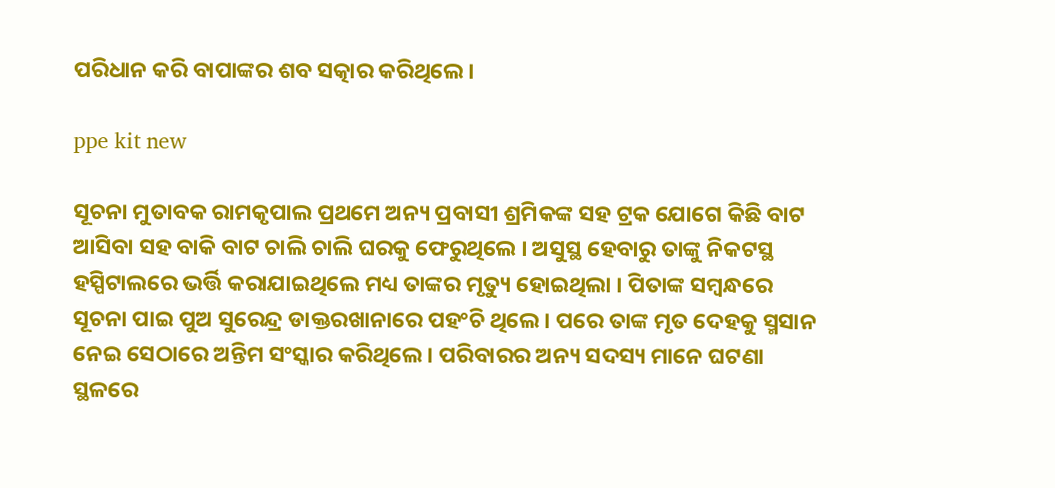ପରିଧାନ କରି ବାପାଙ୍କର ଶବ ସତ୍କାର କରିଥିଲେ ।

ppe kit new

ସୂଚନା ମୁତାବକ ରାମକୃପାଲ ପ୍ରଥମେ ଅନ୍ୟ ପ୍ରବାସୀ ଶ୍ରମିକଙ୍କ ସହ ଟ୍ରକ ଯୋଗେ କିଛି ବାଟ ଆସିବା ସହ ବାକି ବାଟ ଚାଲି ଚାଲି ଘରକୁ ଫେରୁଥିଲେ । ଅସୁସ୍ଥ ହେବାରୁ ତାଙ୍କୁ ନିକଟସ୍ଥ ହସ୍ପିଟାଲରେ ଭର୍ତ୍ତି କରାଯାଇଥିଲେ ମଧ୍ୟ ତାଙ୍କର ମୃତ୍ୟୁ ହୋଇଥିଲା । ପିତାଙ୍କ ସମ୍ବନ୍ଧରେ ସୂଚନା ପାଇ ପୁଅ ସୁରେନ୍ଦ୍ର ଡାକ୍ତରଖାନାରେ ପହଂଚି ଥିଲେ । ପରେ ତାଙ୍କ ମୃତ ଦେହକୁ ସ୍ମସାନ ନେଇ ସେଠାରେ ଅନ୍ତିମ ସଂସ୍କାର କରିଥିଲେ । ପରିବାରର ଅନ୍ୟ ସଦସ୍ୟ ମାନେ ଘଟଣା ସ୍ଥଳରେ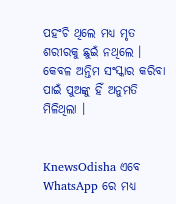ପହଂଚି ଥିଲେ ମଧ୍ୟ ମୃତ ଶରୀରକୁ ଛୁଇଁ ନଥିଲେ । କେବଳ ଅନ୍ତିମ ସଂସ୍କାର କରିବା ପାଇଁ ପୁଅଙ୍କୁ ହିଁ ଅନୁମତି ମିଳିଥିଲା ।


KnewsOdisha ଏବେ WhatsApp ରେ ମଧ୍ୟ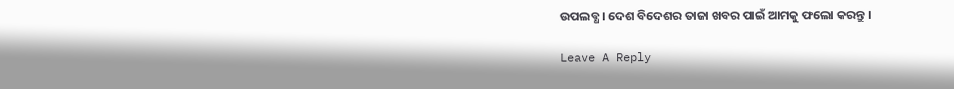ଉପଲବ୍ଧ । ଦେଶ ବିଦେଶର ତାଜା ଖବର ପାଇଁ ଆମକୁ ଫଲୋ କରନ୍ତୁ ।

Leave A Reply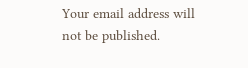Your email address will not be published.